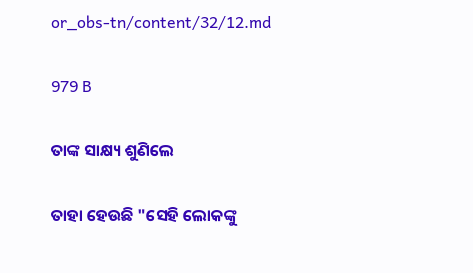or_obs-tn/content/32/12.md

979 B

ତାଙ୍କ ସାକ୍ଷ୍ୟ ଶୁଣିଲେ

ତାହା ହେଉଛି "ସେହି ଲୋକଙ୍କୁ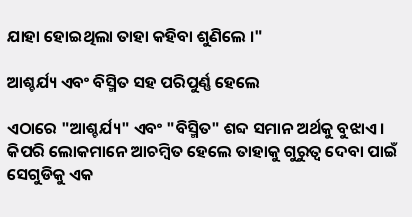ଯାହା ହୋଇଥିଲା ତାହା କହିବା ଶୁଣିଲେ ।"

ଆଶ୍ଚର୍ଯ୍ୟ ଏବଂ ବିସ୍ମିତ ସହ ପରିପୁର୍ଣ୍ଣ ହେଲେ

ଏଠାରେ "ଆଶ୍ଚର୍ଯ୍ୟ" ଏବଂ "ବିସ୍ମିତ" ଶବ୍ଦ ସମାନ ଅର୍ଥକୁ ବୁଝାଏ । କିପରି ଲୋକମାନେ ଆଚମ୍ବିତ ହେଲେ ତାହାକୁ ଗୁରୁତ୍ଵ ଦେବା ପାଇଁ ସେଗୁଡିକୁ ଏକ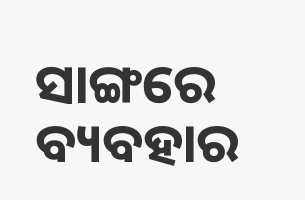ସାଙ୍ଗରେ ବ୍ୟବହାର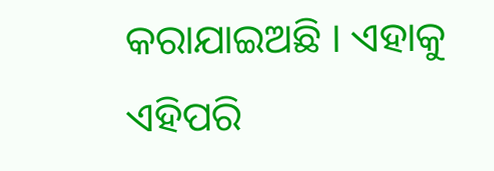କରାଯାଇଅଛି । ଏହାକୁ ଏହିପରି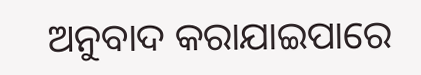ଅନୁବାଦ କରାଯାଇପାରେ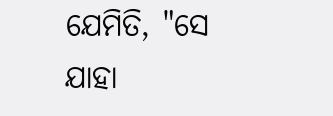ଯେମିତି, "ସେ ଯାହା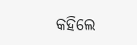କହିଲେ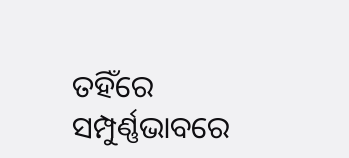ତହିଁରେ ସମ୍ପୁର୍ଣ୍ଣଭାବରେ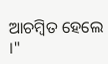ଆଚମ୍ବିତ ହେଲେ ।"